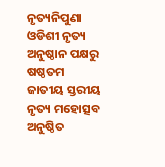ନୃତ୍ୟନିପୁଣା ଓଡିଶୀ ନୃତ୍ୟ ଅନୁଷ୍ଠାନ ପକ୍ଷରୁ ଷଷ୍ଠତମ ଜାତୀୟ ସ୍ତରୀୟ ନୃତ୍ୟ ମହୋତ୍ସବ ଅନୁଷ୍ଠିତ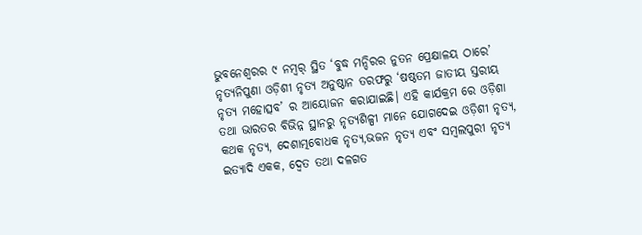ଭୁବନେଶ୍ୱରର ୯ ନମ୍ୱର୍ ସ୍ଥିତ ‘ବୁଦ୍ଧ ମନ୍ଦିରର ନୁତନ ପ୍ରେକ୍ଷାଳୟ ଠାରେ’ ନୃତ୍ୟନିପୁଣା ଓଡ଼ିଶୀ ନୃତ୍ୟ ଅନୁଷ୍ଠାନ ତରଫରୁ ‘ଷଷ୍ଠତମ ଜାତୀୟ ସ୍ତରୀୟ ନୃତ୍ୟ ମହୋତ୍ସବ’ ର ଆୟୋଜନ କରାଯାଇଛି। ଏହି କାର୍ଯକ୍ରମ ରେ ଓଡ଼ିଶା ତଥା ଭାରତର ବିଭିନ୍ନ ସ୍ଥାନରୁ ନୃତ୍ୟଶିଳ୍ପୀ ମାନେ ଯୋଗଦେଇ ଓଡ଼ିଶୀ ନୃତ୍ୟ, କଥକ ନୃତ୍ୟ, ଦେଶାତ୍ମବୋଧକ ନୃତ୍ୟ,ଭଜନ ନୃତ୍ୟ ଏବଂ ସମ୍ବଲପୁରୀ ନୃତ୍ୟ ଇତ୍ୟାଦି ଏକକ, ଦ୍ୱେତ ତଥା ଦଳଗତ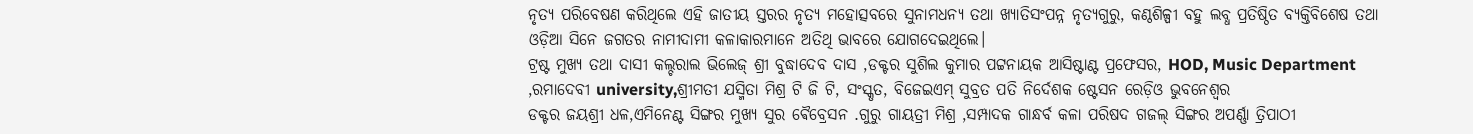ନୃତ୍ୟ ପରିବେଷଣ କରିଥିଲେ ଏହି ଜାତୀୟ ସ୍ତରର ନୃତ୍ୟ ମହୋତ୍ସବରେ ସୁନାମଧନ୍ୟ ତଥା ଖ୍ୟାତିସଂପନ୍ନ ନୃତ୍ୟଗୁରୁ, କଣ୍ଠଶିଳ୍ପୀ ବହୁ ଲବ୍ଧ ପ୍ରତିଷ୍ଠିତ ବ୍ୟକ୍ତିବିଶେଷ ତଥା ଓଡ଼ିଆ ସିନେ ଜଗତର ନାମୀଦାମୀ କଳାକାରମାନେ ଅତିଥି ଭାବରେ ଯୋଗଦେଇଥିଲେ।
ଟ୍ରଷ୍ଟ ମୁଖ୍ୟ ତଥା ଦାସୀ କଲ୍ଚରାଲ ଭିଲେଜ୍ ଶ୍ରୀ ବୁଦ୍ଧାଦେବ ଦାସ ,ଡକ୍ଟର ସୁଶିଲ କୁମାର ପଟ୍ଟନାୟକ ଆସିଷ୍ଟାଣ୍ଟ ପ୍ରଫେସର, HOD, Music Department ,ରମାଦେବୀ university,ଶ୍ରୀମତୀ ଯସ୍ମିତା ମିଶ୍ର ଟି ଜି ଟି, ସଂସ୍କୃତ, ବିଜେଇଏମ୍ ସୁବ୍ରତ ପତି ନିର୍ଦେଶକ ଷ୍ଟେସନ ରେଡ଼ିଓ ଭୁବନେଶ୍ୱର
ଡକ୍ଟର ଜୟଶ୍ରୀ ଧଳ,ଏମିନେଣ୍ଟ ସିଙ୍ଗର ମୁଖ୍ୟ ସୁର ଵୈବ୍ରେସନ .ଗୁରୁ ଗାୟତ୍ରୀ ମିଶ୍ର ,ସମ୍ପାଦକ ଗାନ୍ଧର୍ବ କଳା ପରିଷଦ ଗଜଲ୍ ସିଙ୍ଗର ଅପର୍ଣ୍ଣା ତ୍ରିପାଠୀ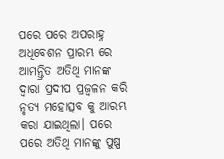ପରେ ପରେ ଅପରାହ୍ନ ଅଧିବେଶନ ପ୍ରାରମ୍ଭ ରେ ଆମନ୍ତ୍ରିତ ଅତିଥି ମାନଙ୍କ ଦ୍ଵାରା ପ୍ରଦୀପ ପ୍ରଜ୍ବଳନ କରି ନୃତ୍ୟ ମହୋତ୍ସବ କୁ ଆରମ୍ଭ କରା ଯାଇଥିଲା। ପରେ ପରେ ଅତିଥି ମାନଙ୍କୁ ପୁଷ୍ପ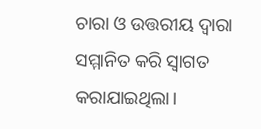ଚାରା ଓ ଉତ୍ତରୀୟ ଦ୍ଵାରା ସମ୍ମାନିତ କରି ସ୍ଵାଗତ କରାଯାଇଥିଲା।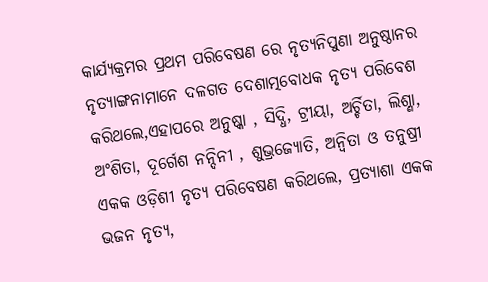କାର୍ଯ୍ୟକ୍ରମର ପ୍ରଥମ ପରିବେଷଣ ରେ ନୃତ୍ୟନିପୁଣା ଅନୁଷ୍ଠାନର ନୃତ୍ୟାଙ୍ଗନାମାନେ ଦଳଗତ ଦେଶାତ୍ମବୋଧକ ନୃତ୍ୟ ପରିବେଶ କରିଥଲେ,ଏହାପରେ ଅନୁଷ୍କା , ସିଦ୍ଧି, ଟ୍ରୀୟା, ଅର୍ଚ୍ଚିତା, ଲିଶ୍ଣା, ଅଂଶିତା, ଦୂର୍ଗେଶ ନନ୍ଦିନୀ , ଶୁଭ୍ରଜ୍ୟୋତି, ଅନ୍ଵିତା ଓ ତନୁଷ୍ରୀ ଏକକ ଓଡ଼ିଶୀ ନୃତ୍ୟ ପରିବେଷଣ କରିଥଲେ, ପ୍ରତ୍ୟାଶା ଏକକ ଭଜନ ନୃତ୍ୟ,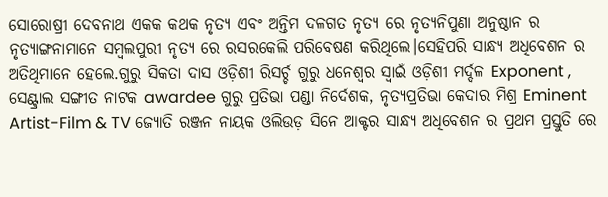ସୋରୋଷ୍ରୀ ଦେବନାଥ ଏକକ କଥକ ନୃତ୍ୟ ଏବଂ ଅନ୍ତିମ ଦଳଗତ ନୃତ୍ୟ ରେ ନୃତ୍ୟନିପୁଣା ଅନୁଷ୍ଠାନ ର ନୃତ୍ୟାଙ୍ଗନାମାନେ ସମ୍ବଲପୁରୀ ନୃତ୍ୟ ରେ ରସରକେଲି ପରିବେଷଣ କରିଥିଲେ।ସେହିପରି ସାନ୍ଧ୍ୟ ଅଧିବେଶନ ର ଅତିଥିମାନେ ହେଲେ.ଗୁରୁ ସିକତା ଦାସ ଓଡ଼ିଶୀ ରିସର୍ଚ୍ଚ ଗୁରୁ ଧନେଶ୍ଵର ସ୍ୱାଇଁ ଓଡ଼ିଶୀ ମର୍ଦ୍ଦଳ Exponent , ସେଣ୍ଟ୍ରାଲ ସଙ୍ଗୀତ ନାଟକ awardee ଗୁରୁ ପ୍ରତିଭା ପଣ୍ଡା ନିର୍ଦେଶକ, ନୃତ୍ୟପ୍ରତିଭା କେଦାର ମିଶ୍ର Eminent Artist-Film & TV ଜ୍ୟୋତି ରଞ୍ଜନ ନାୟକ ଓଲିଉଡ଼ ସିନେ ଆକ୍ଟର ସାନ୍ଧ୍ୟ ଅଧିବେଶନ ର ପ୍ରଥମ ପ୍ରସ୍ତୁତି ରେ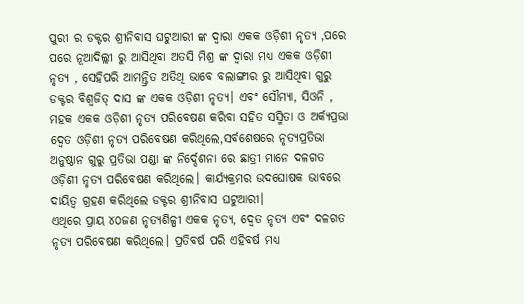ପୁରୀ ର ଡକ୍ଟର ଶ୍ରୀନିବାସ ଘଟୁଆରୀ ଙ୍କ ଦ୍ଵାରା ଏକକ ଓଡ଼ିଶୀ ନୃତ୍ୟ ,ପରେ ପରେ ନୂଆଦିଲ୍ଲୀ ରୁ ଆସିଥିବା ଅତସି ମିଶ୍ର ଙ୍କ ଦ୍ଵାରା ମଧ୍ୟ ଏକକ ଓଡ଼ିଶୀ ନୃତ୍ୟ , ସେହିପରି ଆମନ୍ତ୍ରିତ ଅତିଥି ଭାବେ ବଲାଙ୍ଗୀର ରୁ ଆସିଥିବା ଗୁରୁ ଡକ୍ଟର ବିଶ୍ୱଜିତ୍ ଦାସ ଙ୍କ ଏକକ ଓଡ଼ିଶୀ ନୃତ୍ୟ। ଏବଂ ସୌମ୍ୟା, ସିଓନି , ମହକ ଏକକ ଓଡ଼ିଶୀ ନୃତ୍ୟ ପରିବେଷଣ କରିବା ସହିତ ସସ୍ମିତା ଓ ଅର୍କ୍ୟପ୍ରଭା ଦ୍ଵେତ ଓଡ଼ିଶୀ ନୃତ୍ୟ ପରିବେଷଣ କରିଥିଲେ,ସର୍ବଶେଷରେ ନୃତ୍ୟପ୍ରତିଭା ଅନୁଷ୍ଠାନ ଗୁରୁ ପ୍ରତିଭା ପଣ୍ଡା ଙ୍କ ନିର୍ଦ୍ଦେଶନା ରେ ଛାତ୍ରୀ ମାନେ ଦଳଗତ ଓଡ଼ିଶୀ ନୃତ୍ୟ ପରିବେଷଣ କରିଥିଲେ। କାର୍ଯ୍ୟକ୍ରମର ଉଦଘୋଷକ ଭାବରେ ଦାୟିତ୍ଵ ଗ୍ରହଣ କରିଥିଲେ ଡକ୍ଟର ଶ୍ରୀନିବାସ ଘଟୁଆରୀ।
ଏଥିରେ ପ୍ରାୟ ୪୦ଜଣ ନୃତ୍ୟଶିଳ୍ପୀ ଏକକ ନୃତ୍ୟ, ଦ୍ଵେତ ନୃତ୍ୟ ଏବଂ ଦଳଗତ ନୃତ୍ୟ ପରିବେଷଣ କରିଥିଲେ। ପ୍ରତିବର୍ଷ ପରି ଏହିବର୍ଷ ମଧ୍ୟ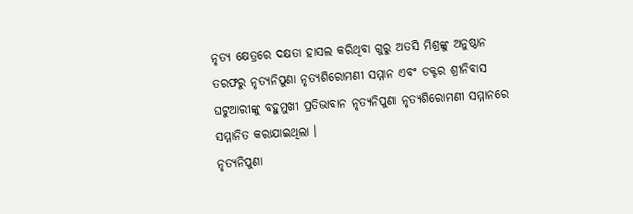ନୃତ୍ୟ କ୍ଷେତ୍ରରେ ଦକ୍ଷତା ହାସଲ କରିଥିବା ଗୁରୁ ଅତସି ମିଶ୍ରଙ୍କୁ ଅନୁଷ୍ଠାନ ତରଫରୁ ନୃତ୍ୟନିପୁଣା ନୃତ୍ୟଶିରୋମଣୀ ସମ୍ମାନ ଏବଂ ଡକ୍ଟର ଶ୍ରୀନିବାସ ଘଟୁଆରୀଙ୍କୁ ବହୁମୁଖୀ ପ୍ରତିଭାବାନ ନୃତ୍ୟନିପୁଣା ନୃତ୍ୟଶିରୋମଣୀ ସମ୍ମାନରେ ସମ୍ମାନିତ କରାଯାଇଥିଲା ।
ନୃତ୍ୟନିପୁଣା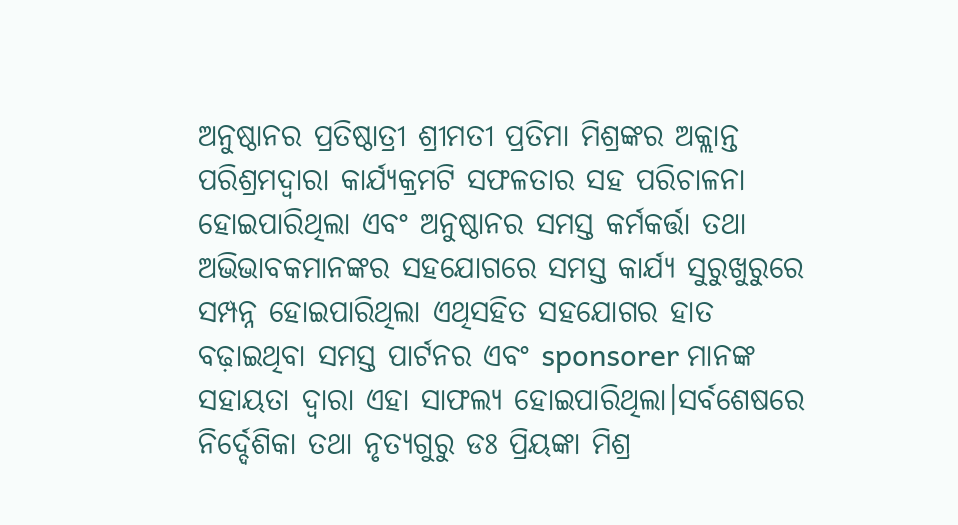ଅନୁଷ୍ଠାନର ପ୍ରତିଷ୍ଠାତ୍ରୀ ଶ୍ରୀମତୀ ପ୍ରତିମା ମିଶ୍ରଙ୍କର ଅକ୍ଲାନ୍ତ ପରିଶ୍ରମଦ୍ୱାରା କାର୍ଯ୍ୟକ୍ରମଟି ସଫଳତାର ସହ ପରିଚାଳନା ହୋଇପାରିଥିଲା ଏବଂ ଅନୁଷ୍ଠାନର ସମସ୍ତ କର୍ମକର୍ତ୍ତା ତଥା ଅଭିଭାବକମାନଙ୍କର ସହଯୋଗରେ ସମସ୍ତ କାର୍ଯ୍ୟ ସୁରୁଖୁରୁରେ ସମ୍ପନ୍ନ ହୋଇପାରିଥିଲା ଏଥିସହିତ ସହଯୋଗର ହାତ ବଢ଼ାଇଥିବା ସମସ୍ତ ପାର୍ଟନର ଏବଂ sponsorer ମାନଙ୍କ ସହାୟତା ଦ୍ଵାରା ଏହା ସାଫଲ୍ୟ ହୋଇପାରିଥିଲା।ସର୍ବଶେଷରେ ନିର୍ଦ୍ଦେଶିକା ତଥା ନୃତ୍ୟଗୁରୁ ଡଃ ପ୍ରିୟଙ୍କା ମିଶ୍ର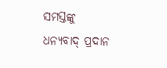ସମସ୍ତଙ୍କୁ ଧନ୍ୟବାଦ୍ ପ୍ରଦାନ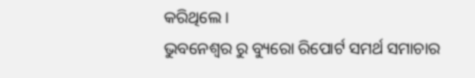କରିଥିଲେ ।
ଭୁବନେଶ୍ଵର ରୁ ବ୍ୟୁରୋ ରିପୋର୍ଟ ସମର୍ଥ ସମାଚାର